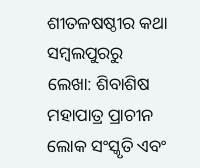ଶୀତଳଷଷ୍ଠୀର କଥା ସମ୍ବଲପୁରରୁ
ଲେଖା: ଶିବାଶିଷ ମହାପାତ୍ର ପ୍ରାଚୀନ ଲୋକ ସଂସ୍କୃତି ଏବଂ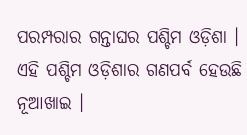ପରମ୍ପରାର ଗନ୍ତାଘର ପଶ୍ଚିମ ଓଡ଼ିଶା । ଏହି ପଶ୍ଚିମ ଓଡ଼ିଶାର ଗଣପର୍ବ ହେଉଛି ନୂଆଖାଇ ।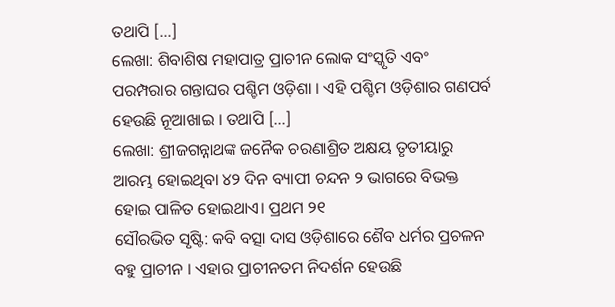ତଥାପି […]
ଲେଖା: ଶିବାଶିଷ ମହାପାତ୍ର ପ୍ରାଚୀନ ଲୋକ ସଂସ୍କୃତି ଏବଂ ପରମ୍ପରାର ଗନ୍ତାଘର ପଶ୍ଚିମ ଓଡ଼ିଶା । ଏହି ପଶ୍ଚିମ ଓଡ଼ିଶାର ଗଣପର୍ବ ହେଉଛି ନୂଆଖାଇ । ତଥାପି […]
ଲେଖା: ଶ୍ରୀଜଗନ୍ନାଥଙ୍କ ଜନୈକ ଚରଣାଶ୍ରିତ ଅକ୍ଷୟ ତୃତୀୟାରୁ ଆରମ୍ଭ ହୋଇଥିବା ୪୨ ଦିନ ବ୍ୟାପୀ ଚନ୍ଦନ ୨ ଭାଗରେ ବିଭକ୍ତ ହୋଇ ପାଳିତ ହୋଇଥାଏ। ପ୍ରଥମ ୨୧
ସୌରଭିତ ସୃଷ୍ଟି: କବି ବତ୍ସା ଦାସ ଓଡ଼ିଶାରେ ଶୈବ ଧର୍ମର ପ୍ରଚଳନ ବହୁ ପ୍ରାଚୀନ । ଏହାର ପ୍ରାଚୀନତମ ନିଦର୍ଶନ ହେଉଛି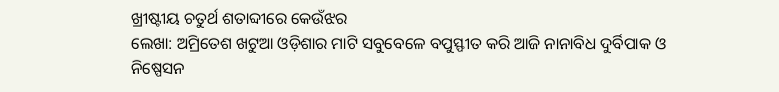ଖ୍ରୀଷ୍ଟୀୟ ଚତୁର୍ଥ ଶତାବ୍ଦୀରେ କେଉଁଝର
ଲେଖା: ଅମ୍ରିତେଶ ଖଟୁଆ ଓଡ଼ିଶାର ମାଟି ସବୁବେଳେ ବପୁସ୍ଫୀତ କରି ଆଜି ନାନାବିଧ ଦୁର୍ବିପାକ ଓ ନିଷ୍ପେସନ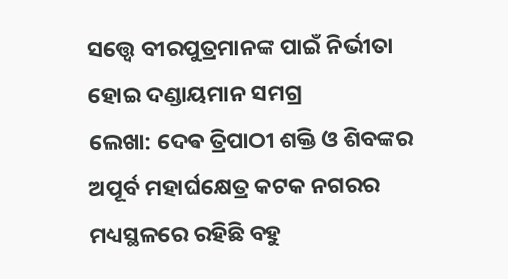ସତ୍ତ୍ଵେ ବୀରପୁତ୍ରମାନଙ୍କ ପାଇଁ ନିର୍ଭୀତା ହୋଇ ଦଣ୍ଡାୟମାନ ସମଗ୍ର
ଲେଖା: ଦେଵ ତ୍ରିପାଠୀ ଶକ୍ତି ଓ ଶିବଙ୍କର ଅପୂର୍ବ ମହାର୍ଘକ୍ଷେତ୍ର କଟକ ନଗରର ମଧ୍ୟସ୍ଥଳରେ ରହିଛି ବହୁ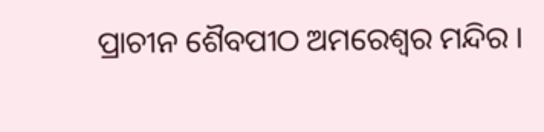ପ୍ରାଚୀନ ଶୈବପୀଠ ଅମରେଶ୍ୱର ମନ୍ଦିର ।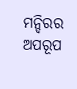ମନ୍ଦିରର ଅପରୂପ